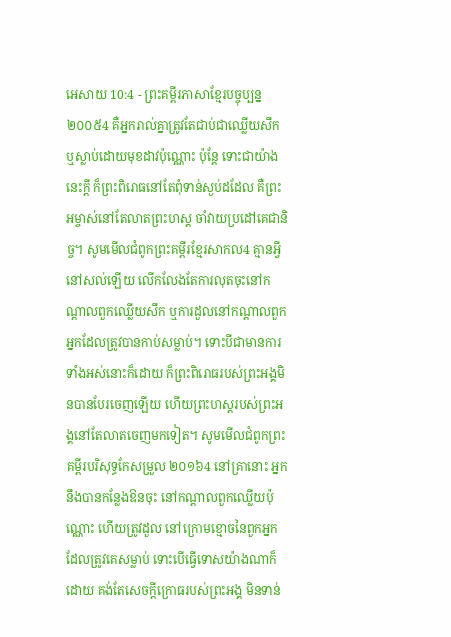អេសាយ 10:4 - ព្រះគម្ពីរភាសាខ្មែរបច្ចុប្បន្ន ២០០៥4 គឺអ្នករាល់គ្នាត្រូវតែជាប់ជាឈ្លើយសឹក ឬស្លាប់ដោយមុខដាវប៉ុណ្ណោះ ប៉ុន្តែ ទោះជាយ៉ាងនេះក្ដី ក៏ព្រះពិរោធនៅតែពុំទាន់ស្ងប់ដដែល គឺព្រះអម្ចាស់នៅតែលាតព្រះហស្ដ ចាំវាយប្រដៅគេជានិច្ច។ សូមមើលជំពូកព្រះគម្ពីរខ្មែរសាកល4 គ្មានអ្វីនៅសល់ឡើយ លើកលែងតែការលុតចុះនៅកណ្ដាលពួកឈ្លើយសឹក ឬការដួលនៅកណ្ដាលពួកអ្នកដែលត្រូវបានកាប់សម្លាប់។ ទោះបីជាមានការទាំងអស់នោះក៏ដោយ ក៏ព្រះពិរោធរបស់ព្រះអង្គមិនបានបែរចេញឡើយ ហើយព្រះហស្តរបស់ព្រះអង្គនៅតែលាតចេញមកទៀត។ សូមមើលជំពូកព្រះគម្ពីរបរិសុទ្ធកែសម្រួល ២០១៦4 នៅគ្រានោះ អ្នកនឹងបានកន្លែងឱនចុះ នៅកណ្ដាលពួកឈ្លើយប៉ុណ្ណោះ ហើយត្រូវដួល នៅក្រោមខ្មោចនៃពួកអ្នក ដែលត្រូវគេសម្លាប់ ទោះបើធ្វើទោសយ៉ាងណាក៏ដោយ គង់តែសេចក្ដីក្រោធរបស់ព្រះអង្គ មិនទាន់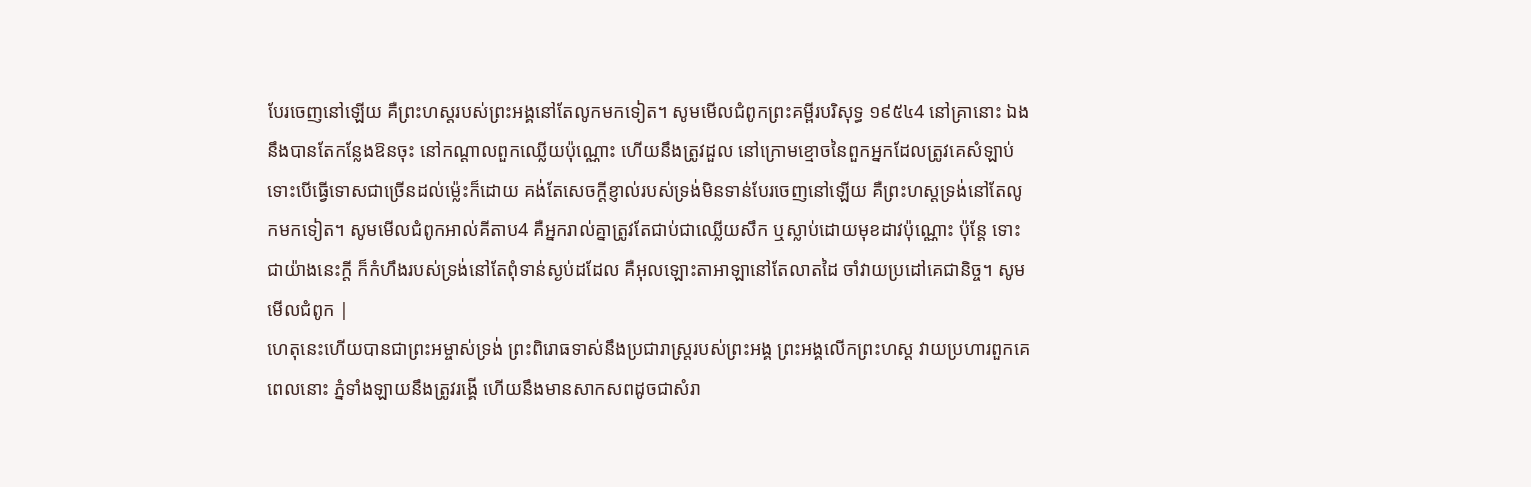បែរចេញនៅឡើយ គឺព្រះហស្តរបស់ព្រះអង្គនៅតែលូកមកទៀត។ សូមមើលជំពូកព្រះគម្ពីរបរិសុទ្ធ ១៩៥៤4 នៅគ្រានោះ ឯងនឹងបានតែកន្លែងឱនចុះ នៅកណ្តាលពួកឈ្លើយប៉ុណ្ណោះ ហើយនឹងត្រូវដួល នៅក្រោមខ្មោចនៃពួកអ្នកដែលត្រូវគេសំឡាប់ ទោះបើធ្វើទោសជាច្រើនដល់ម៉្លេះក៏ដោយ គង់តែសេចក្ដីខ្ញាល់របស់ទ្រង់មិនទាន់បែរចេញនៅឡើយ គឺព្រះហស្តទ្រង់នៅតែលូកមកទៀត។ សូមមើលជំពូកអាល់គីតាប4 គឺអ្នករាល់គ្នាត្រូវតែជាប់ជាឈ្លើយសឹក ឬស្លាប់ដោយមុខដាវប៉ុណ្ណោះ ប៉ុន្តែ ទោះជាយ៉ាងនេះក្ដី ក៏កំហឹងរបស់ទ្រង់នៅតែពុំទាន់ស្ងប់ដដែល គឺអុលឡោះតាអាឡានៅតែលាតដៃ ចាំវាយប្រដៅគេជានិច្ច។ សូមមើលជំពូក |
ហេតុនេះហើយបានជាព្រះអម្ចាស់ទ្រង់ ព្រះពិរោធទាស់នឹងប្រជារាស្ត្ររបស់ព្រះអង្គ ព្រះអង្គលើកព្រះហស្ដ វាយប្រហារពួកគេ ពេលនោះ ភ្នំទាំងឡាយនឹងត្រូវរង្គើ ហើយនឹងមានសាកសពដូចជាសំរា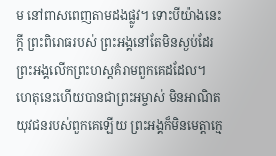ម នៅពាសពេញតាមដងផ្លូវ។ ទោះបីយ៉ាងនេះក្ដី ព្រះពិរោធរបស់ ព្រះអង្គនៅតែមិនស្ងប់ដែរ ព្រះអង្គលើកព្រះហស្ដគំរាមពួកគេដដែល។
ហេតុនេះហើយបានជាព្រះអម្ចាស់ មិនអាណិតយុវជនរបស់ពួកគេឡើយ ព្រះអង្គក៏មិនមេត្តាក្មេ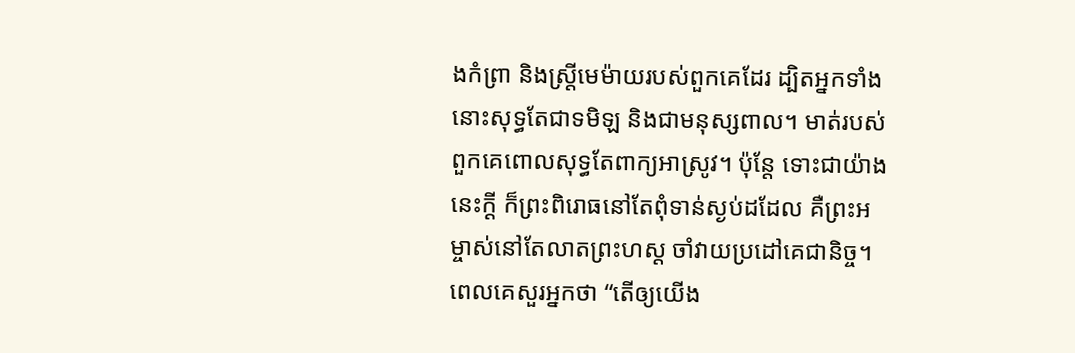ងកំព្រា និងស្ត្រីមេម៉ាយរបស់ពួកគេដែរ ដ្បិតអ្នកទាំងនោះសុទ្ធតែជាទមិឡ និងជាមនុស្សពាល។ មាត់របស់ពួកគេពោលសុទ្ធតែពាក្យអាស្រូវ។ ប៉ុន្តែ ទោះជាយ៉ាងនេះក្ដី ក៏ព្រះពិរោធនៅតែពុំទាន់ស្ងប់ដដែល គឺព្រះអម្ចាស់នៅតែលាតព្រះហស្ដ ចាំវាយប្រដៅគេជានិច្ច។
ពេលគេសួរអ្នកថា “តើឲ្យយើង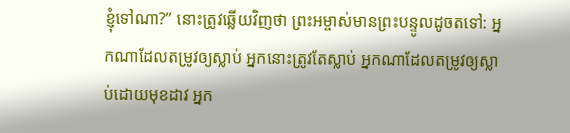ខ្ញុំទៅណា?” នោះត្រូវឆ្លើយវិញថា ព្រះអម្ចាស់មានព្រះបន្ទូលដូចតទៅ: អ្នកណាដែលតម្រូវឲ្យស្លាប់ អ្នកនោះត្រូវតែស្លាប់ អ្នកណាដែលតម្រូវឲ្យស្លាប់ដោយមុខដាវ អ្នក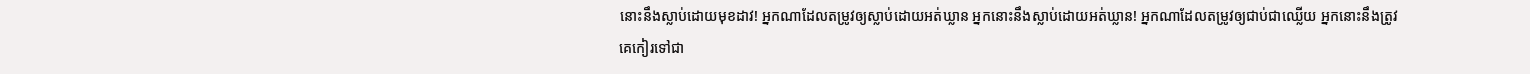នោះនឹងស្លាប់ដោយមុខដាវ! អ្នកណាដែលតម្រូវឲ្យស្លាប់ដោយអត់ឃ្លាន អ្នកនោះនឹងស្លាប់ដោយអត់ឃ្លាន! អ្នកណាដែលតម្រូវឲ្យជាប់ជាឈ្លើយ អ្នកនោះនឹងត្រូវគេកៀរទៅជា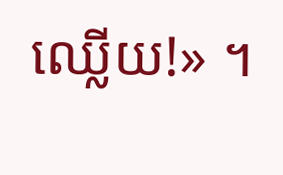ឈ្លើយ!» ។